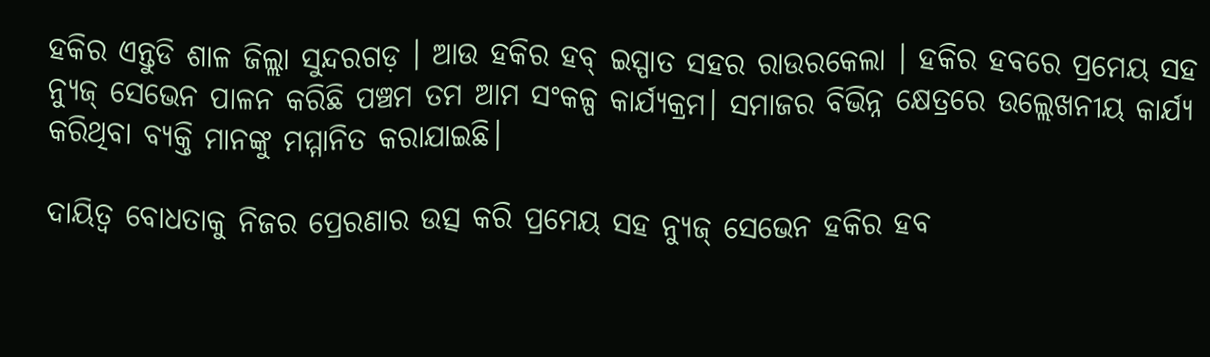ହକିର ଏନ୍ତୁଡି ଶାଳ ଜିଲ୍ଲା ସୁନ୍ଦରଗଡ଼ । ଆଉ ହକିର ହବ୍ ଇସ୍ପାତ ସହର ରାଉରକେଲା । ହକିର ହବରେ ପ୍ରମେୟ ସହ ନ୍ୟୁଜ୍ ସେଭେନ ପାଳନ କରିଛି ପଞ୍ଚମ ତମ ଆମ ସଂକଳ୍ପ କାର୍ଯ୍ୟକ୍ରମ। ସମାଜର ବିଭିନ୍ନ କ୍ଷେତ୍ରରେ ଉଲ୍ଲେଖନୀୟ କାର୍ଯ୍ୟ କରିଥିବା ବ୍ୟକ୍ତି ମାନଙ୍କୁ ମମ୍ମାନିତ କରାଯାଇଛି।

ଦାୟିତ୍ଵ ବୋଧତାକୁ ନିଜର ପ୍ରେରଣାର ଉତ୍ସ କରି ପ୍ରମେୟ ସହ ନ୍ୟୁଜ୍ ସେଭେନ ହକିର ହବ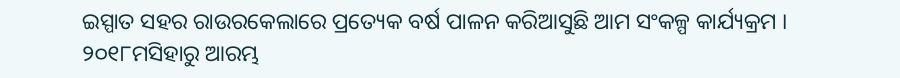ଇସ୍ପାତ ସହର ରାଉରକେଲାରେ ପ୍ରତ୍ୟେକ ବର୍ଷ ପାଳନ କରିଆସୁଛି ଆମ ସଂକଳ୍ପ କାର୍ଯ୍ୟକ୍ରମ । ୨୦୧୮ମସିହାରୁ ଆରମ୍ଭ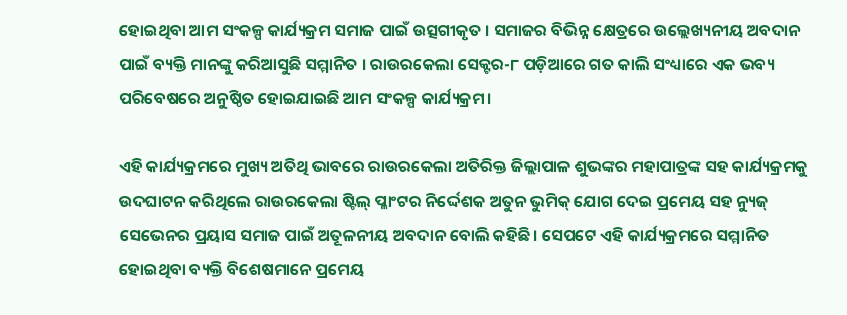ହୋଇଥିବା ଆମ ସଂକଳ୍ପ କାର୍ଯ୍ୟକ୍ରମ ସମାଜ ପାଇଁ ଉତ୍ସଗୀକୃତ । ସମାଜର ବିଭିନ୍ନ କ୍ଷେତ୍ରରେ ଉଲ୍ଲେଖ୍ୟନୀୟ ଅବଦାନ ପାଇଁ ବ୍ୟକ୍ତି ମାନଙ୍କୁ କରିଆସୁଛି ସମ୍ମାନିତ । ରାଉରକେଲା ସେକ୍ଟର-୮ ପଡ଼ିଆରେ ଗତ କାଲି ସଂଧ୍ୟାରେ ଏକ ଭବ୍ୟ ପରିବେଷରେ ଅନୁଷ୍ଠିତ ହୋଇଯାଇଛି ଆମ ସଂକଳ୍ପ କାର୍ଯ୍ୟକ୍ରମ।

ଏହି କାର୍ଯ୍ୟକ୍ରମରେ ମୁଖ୍ୟ ଅତିଥି ଭାବରେ ରାଉରକେଲା ଅତିରିକ୍ତ ଜିଲ୍ଲାପାଳ ଶୁଭଙ୍କର ମହାପାତ୍ରଙ୍କ ସହ କାର୍ଯ୍ୟକ୍ରମକୁ ଉଦଘାଟନ କରିଥିଲେ ରାଉରକେଲା ଷ୍ଟିଲ୍ ପ୍ଳାଂଟର ନିର୍ଦ୍ଦେଶକ ଅତୁନ ଭୁମିକ୍ ଯୋଗ ଦେଇ ପ୍ରମେୟ ସହ ନ୍ୟୁଜ୍ ସେଭେନର ପ୍ରୟାସ ସମାଜ ପାଇଁ ଅତୂଳନୀୟ ଅବଦାନ ବୋଲି କହିଛି। ସେପଟେ ଏହି କାର୍ଯ୍ୟକ୍ରମରେ ସମ୍ମାନିତ ହୋଇଥିବା ବ୍ୟକ୍ତି ବିଶେଷମାନେ ପ୍ରମେୟ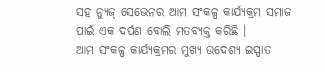ସହ ନ୍ୟୁଜ୍ ସେଭେନର ଆମ ସଂକଳ୍ପ କାର୍ଯ୍ୟକ୍ରମ ସମାଜ ପାଇଁ ଏକ ଦର୍ପଣ ବୋଲି ମତବ୍ୟକ୍ତ କରିଛି ।
ଆମ ସଂକଳ୍ପ କାର୍ଯ୍ୟକ୍ରମର ମୁଖ୍ୟ ଉଦେଶ୍ୟ ଇସ୍ପାତ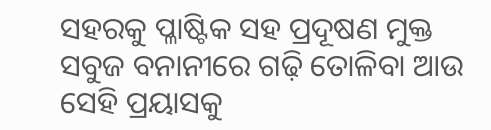ସହରକୁ ପ୍ଳାଷ୍ଟିକ ସହ ପ୍ରଦୂଷଣ ମୁକ୍ତ ସବୁଜ ବନାନୀରେ ଗଢ଼ି ତୋଳିବା ଆଉ ସେହି ପ୍ରୟାସକୁ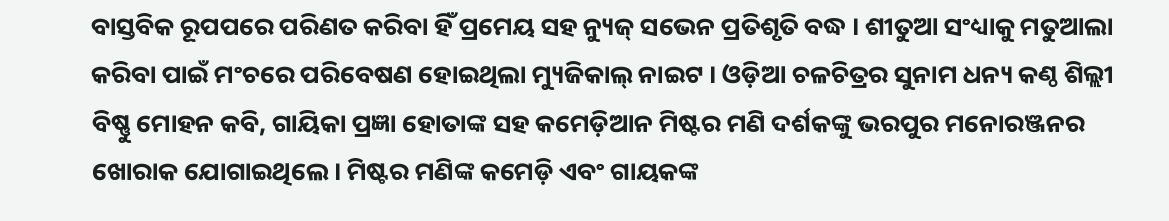ବାସ୍ତବିକ ରୂପପରେ ପରିଣତ କରିବା ହିଁ ପ୍ରମେୟ ସହ ନ୍ୟୁଜ୍ ସଭେନ ପ୍ରତିଶୃତି ବଦ୍ଧ । ଶୀତୁଆ ସଂଧ୍ୟାକୁ ମତୁଆଲା କରିବା ପାଇଁ ମଂଚରେ ପରିବେଷଣ ହୋଇଥିଲା ମ୍ୟୁଜିକାଲ୍ ନାଇଟ । ଓଡ଼ିଆ ଚଳଚିତ୍ରର ସୁନାମ ଧନ୍ୟ କଣ୍ଠ ଶିଲ୍ଲୀ ବିଷ୍ଣୁ ମୋହନ କବି, ଗାୟିକା ପ୍ରଜ୍ଞା ହୋତାଙ୍କ ସହ କମେଡ଼ିଆନ ମିଷ୍ଟର ମଣି ଦର୍ଶକଙ୍କୁ ଭରପୁର ମନୋରଞ୍ଜନର ଖୋରାକ ଯୋଗାଇଥିଲେ। ମିଷ୍ଟର ମଣିଙ୍କ କମେଡ଼ି ଏବଂ ଗାୟକଙ୍କ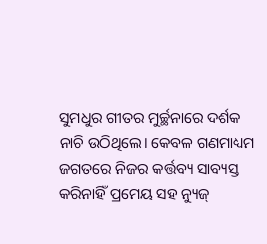ସୁମଧୁର ଗୀତର ମୁର୍ଚ୍ଛନାରେ ଦର୍ଶକ ନାଚି ଉଠିଥିଲେ। କେବଳ ଗଣମାଧ୍ୟମ ଜଗତରେ ନିଜର କର୍ତ୍ତବ୍ୟ ସାବ୍ୟସ୍ତ କରିନାହିଁ ପ୍ରମେୟ ସହ ନ୍ୟୁଜ୍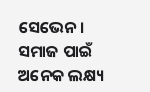ସେଭେନ। ସମାଜ ପାଇଁ ଅନେକ ଲକ୍ଷ୍ୟ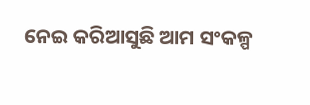ନେଇ କରିଆସୁଛି ଆମ ସଂକଳ୍ପ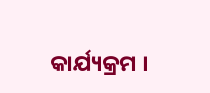କାର୍ଯ୍ୟକ୍ରମ ।